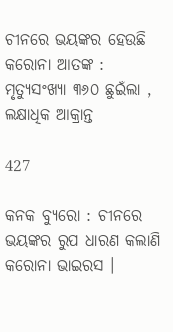ଚୀନରେ ଭୟଙ୍କର ହେଉଛି କରୋନା ଆତଙ୍କ : ମୃତ୍ୟୁସଂଖ୍ୟା ୩୬୦ ଛୁଇଁଲା , ଲକ୍ଷାଧିକ ଆକ୍ରାନ୍ତ

427

କନକ ବ୍ୟୁରୋ : ଚୀନରେ ଭୟଙ୍କର ରୁପ ଧାରଣ କଲାଣି କରୋନା ଭାଇରସ ।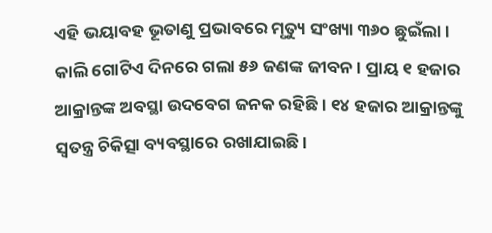ଏହି ଭୟାବହ ଭୂତାଣୁ ପ୍ରଭାବରେ ମୃତ୍ୟୁ ସଂଖ୍ୟା ୩୬୦ ଛୁଇଁଲା । କାଲି ଗୋଟିଏ ଦିନରେ ଗଲା ୫୬ ଜଣଙ୍କ ଜୀବନ । ପ୍ରାୟ ୧ ହଜାର ଆକ୍ରାନ୍ତଙ୍କ ଅବସ୍ଥା ଉଦବେଗ ଜନକ ରହିଛି । ୧୪ ହଜାର ଆକ୍ରାନ୍ତଙ୍କୁ ସ୍ୱତନ୍ତ୍ର ଚିକିତ୍ସା ବ୍ୟବସ୍ଥାରେ ରଖାଯାଇଛି ।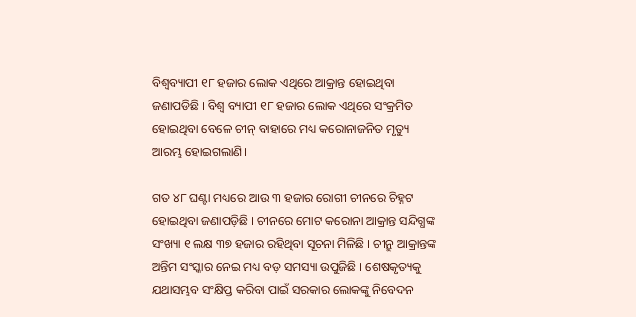ବିଶ୍ୱବ୍ୟାପୀ ୧୮ ହଜାର ଲୋକ ଏଥିରେ ଆକ୍ରାନ୍ତ ହୋଇଥିବା ଜଣାପଡିଛି । ବିଶ୍ବ ବ୍ୟାପୀ ୧୮ ହଜାର ଲୋକ ଏଥିରେ ସଂକ୍ରମିତ ହୋଇଥିବା ବେଳେ ଚୀନ୍ ବାହାରେ ମଧ୍ୟ କରୋନାଜନିତ ମୃତ୍ୟୁ ଆରମ୍ଭ ହୋଇଗଲାଣି।

ଗତ ୪୮ ଘଣ୍ଟା ମଧ୍ୟରେ ଆଉ ୩ ହଜାର ରୋଗୀ ଚୀନରେ ଚିହ୍ନଟ ହୋଇଥିବା ଜଣାପଡ଼ିଛି । ଚୀନରେ ମୋଟ କରୋନା ଆକ୍ରାନ୍ତ ସନ୍ଦିଗ୍ଧଙ୍କ ସଂଖ୍ୟା ୧ ଲକ୍ଷ ୩୭ ହଜାର ରହିଥିବା ସୂଚନା ମିଳିଛି । ଚୀନ୍ରୁ ଆକ୍ରାନ୍ତଙ୍କ ଅନ୍ତିମ ସଂସ୍କାର ନେଇ ମଧ୍ୟ ବଡ଼ ସମସ୍ୟା ଉପୁଜିଛି । ଶେଷକୃତ୍ୟକୁ ଯଥାସମ୍ଭବ ସଂକ୍ଷିପ୍ତ କରିବା ପାଇଁ ସରକାର ଲୋକଙ୍କୁ ନିବେଦନ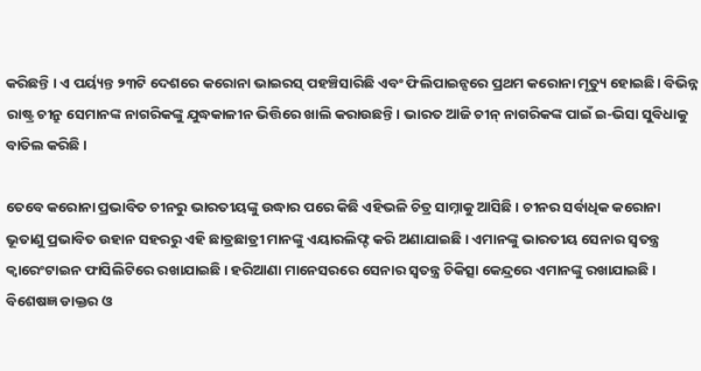କରିଛନ୍ତି । ଏ ପର୍ୟ୍ୟନ୍ତ ୨୩ଟି ଦେଶରେ କରୋନା ଭାଇରସ୍ ପହଞ୍ଚିସାରିଛି ଏବଂ ଫିଲିପାଇନ୍ସରେ ପ୍ରଥମ କରୋନା ମୃତ୍ୟୁ ହୋଇଛି। ବିଭିନ୍ନ ରାଷ୍ଟ୍ର ଚୀନ୍ରୁ ସେମାନଙ୍କ ନାଗରିକଙ୍କୁ ଯୁଦ୍ଧକାଳୀନ ଭିତ୍ତିରେ ଖାଲି କରାଉଛନ୍ତି। ଭାରତ ଆଜି ଚୀନ୍ ନାଗରିକଙ୍କ ପାଇଁ ଇ-ଭିସା ସୁବିଧାକୁ ବାତିଲ କରିଛି ।

ତେବେ କରୋନା ପ୍ରଭାବିତ ଚୀନରୁ ଭାରତୀୟଙ୍କୁ ଉଦ୍ଧାର ପରେ କିଛି ଏହିଭଳି ଚିତ୍ର ସାମ୍ନାକୁ ଆସିଛି । ଚୀନର ସର୍ବାଧିକ କରୋନା ଭୂତାଣୁ ପ୍ରଭାବିତ ଉହାନ ସହରରୁ ଏହି ଛାତ୍ରଛାତ୍ରୀ ମାନଙ୍କୁ ଏୟାରଲିଫ୍ଟ କରି ଅଣାଯାଇଛି । ଏମାନଙ୍କୁ ଭାରତୀୟ ସେନାର ସ୍ୱତନ୍ତ୍ର କ୍ୱାରେଂଟାଇନ ଫାସିଲିଟିରେ ରଖାଯାଇଛି । ହରିଆଣା ମାନେସରରେ ସେନାର ସ୍ୱତନ୍ତ୍ର ଚିକିତ୍ସା କେନ୍ଦ୍ରରେ ଏମାନଙ୍କୁ ରଖାଯାଇଛି । ବିଶେଷଜ୍ଞ ଡାକ୍ତର ଓ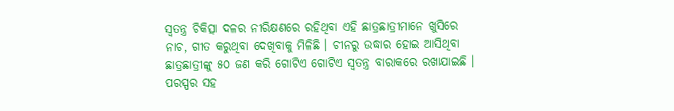ସ୍ୱତନ୍ତ୍ର ଚିକିତ୍ସା ଦଳର ନୀରିକ୍ଷଣରେ ରହିଥିବା ଏହି ଛାତ୍ରଛାତ୍ରୀମାନେ ଖୁସିରେ ନାଚ, ଗୀତ କରୁଥିବା ଦେଖିବାକୁ ମିଳିଛି । ଚୀନରୁ ଉଦ୍ଧାର ହୋଇ ଆସିଥିବା ଛାତ୍ରଛାତ୍ରୀଙ୍କୁ ୫୦ ଜଣ କରି ଗୋଟିଏ ଗୋଟିଏ ସ୍ୱତନ୍ତ୍ର ବାରାକରେ ରଖାଯାଇଛି । ପରସ୍ପର ସହ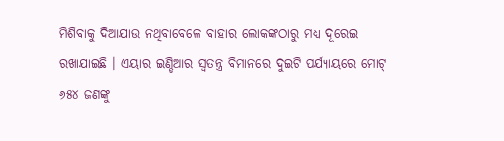ମିଶିବାକୁ ଦିଆଯାଉ ନଥିବାବେଳେ ବାହାର ଲୋକଙ୍କଠାରୁ ମଧ୍ୟ ଦୂରେଇ ରଖାଯାଇଛି । ଏୟାର ଇଣ୍ଡିଆର ସ୍ୱତନ୍ତ୍ର ବିମାନରେ ଦୁଇଟି ପର୍ଯ୍ୟାୟରେ ମୋଟ୍ ୬୫୪ ଜଣଙ୍କୁ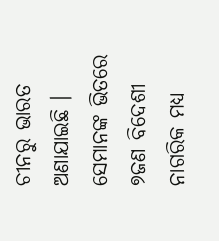ଚୀନରୁ ଭାରତ ଅଣାଯାଇଛି । ସେମାନଙ୍କ ଭିତରେ ୭ଜଣ ବିଦେଶୀ ନାଗରିକ ମଧ୍ୟ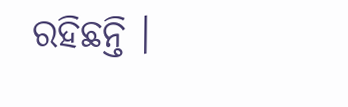ରହିଛନ୍ତି ।